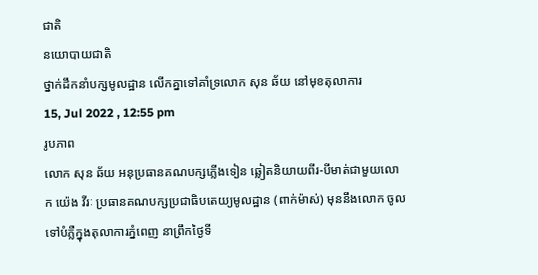ជាតិ
នយោបាយជាតិ
ថ្នាក់ដឹកនាំបក្សមូលដ្ឋាន លើកគ្នាទៅគាំទ្រលោក សុន ឆ័យ នៅមុខតុលាការ
15, Jul 2022 , 12:55 pm
រូបភាព
លោក សុន ឆ័យ អនុប្រធានគណបក្សភ្លើងទៀន ឆ្លៀតនិយាយពីរ-បីមាត់ជាមួយលោក យ៉េង វីរៈ ប្រធានគណបក្សប្រជាធិបតេយ្យមូលដ្ឋាន (ពាក់ម៉ាស់) មុននឹងលោក ចូលទៅបំភ្លឺក្នុងតុលាការភ្នំពេញ នាព្រឹកថ្ងៃទី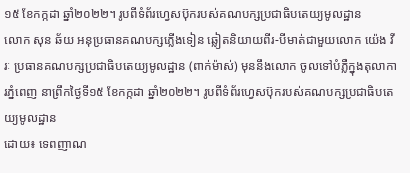១៥ ខែកក្កដា ឆ្នាំ២០២២។ រូបពីទំព័រហ្វេសប៊ុករបស់គណបក្សប្រជាធិបតេយ្យមូលដ្ឋាន
លោក សុន ឆ័យ អនុប្រធានគណបក្សភ្លើងទៀន ឆ្លៀតនិយាយពីរ-បីមាត់ជាមួយលោក យ៉េង វីរៈ ប្រធានគណបក្សប្រជាធិបតេយ្យមូលដ្ឋាន (ពាក់ម៉ាស់) មុននឹងលោក ចូលទៅបំភ្លឺក្នុងតុលាការភ្នំពេញ នាព្រឹកថ្ងៃទី១៥ ខែកក្កដា ឆ្នាំ២០២២។ រូបពីទំព័រហ្វេសប៊ុករបស់គណបក្សប្រជាធិបតេយ្យមូលដ្ឋាន
ដោយ៖ ទេពញាណ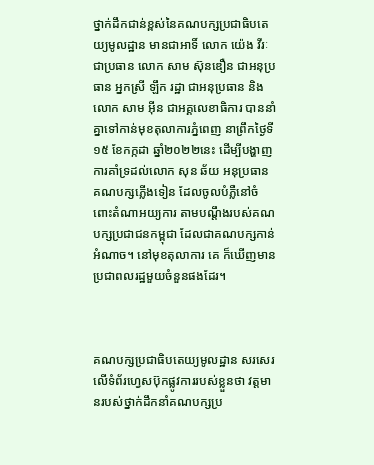ថ្នាក់ដឹកជាន់ខ្ពស់នៃគណបក្សប្រជាធិបតេយ្យមូលដ្ឋាន មានជាអាទិ៍ លោក យ៉េង វីរៈ ជាប្រធាន លោក សាម ស៊ុនឌឿន ជាអនុប្រធាន អ្នកស្រី ឡឹក រដ្ឋា ជាអនុប្រធាន និងលោក សាម អ៊ីន ជាអគ្គលេខាធិការ បាននាំគ្នាទៅកាន់មុខតុលាការភ្នំពេញ នាព្រឹកថ្ងៃទី១៥ ខែកក្កដា ឆ្នាំ២០២២នេះ ដើម្បីបង្ហាញការគាំទ្រដល់លោក សុន ឆ័យ អនុប្រធានគណបក្សភ្លើងទៀន ដែលចូលបំភ្លឺនៅចំពោះតំណាអយ្យការ តាមបណ្តឹងរបស់គណបក្សប្រជាជនកម្ពុជា ដែលជាគណបក្សកាន់អំណាច។ នៅមុខតុលាការ គេ ក៏ឃើញមានប្រជាពលរដ្ឋមួយចំនួនផងដែរ។



គណបក្សប្រជាធិបតេយ្យមូលដ្ឋាន សរសេរលើទំព័រហ្វេសប៊ុកផ្លូវការរបស់ខ្លួនថា វត្តមានរបស់ថ្នាក់ដឹកនាំគណបក្សប្រ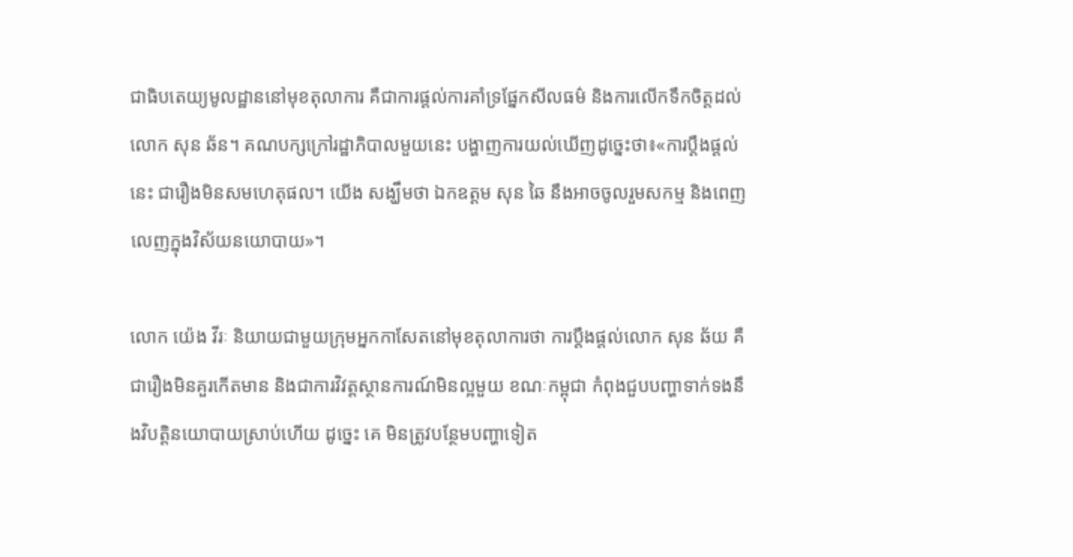ជាធិបតេយ្យមូលដ្ឋាននៅមុខតុលាការ គឺជាការផ្តល់ការគាំទ្រផ្នែកសីលធម៌ និងការលើកទឹកចិត្តដល់លោក សុន ឆ័ន។ គណបក្សក្រៅរដ្ឋាភិបាលមួយនេះ បង្ហាញការយល់ឃើញដូច្នេះថា៖«ការប្តឹងផ្តល់នេះ ជារឿងមិនសមហេតុផល។ យើង សង្ឃឹមថា ឯកឧត្តម សុន ឆៃ នឹងអាចចូលរួមសកម្ម និងពេញលេញក្នុងវិស័យនយោបាយ»។

លោក យ៉េង វីរៈ និយាយជាមួយក្រុមអ្នកកាសែតនៅមុខតុលាការថា ការប្តឹងផ្តល់លោក សុន ឆ័យ គឺជារឿងមិនគួរកើតមាន និងជាការវិវត្តស្ថានការណ៍មិនល្អមួយ ខណៈកម្ពុជា កំពុងជួបបញ្ហាទាក់ទងនឹងវិបត្តិនយោបាយស្រាប់ហើយ ដូច្នេះ គេ មិនត្រូវបន្ថែមបញ្ហាទៀត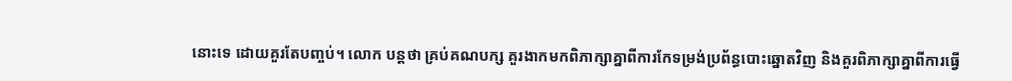នោះទេ ដោយគួរតែបញ្ចប់។ លោក បន្តថា គ្រប់គណបក្ស គួរងាកមកពិភាក្សាគ្នាពីការកែទម្រង់ប្រព័ន្ធបោះឆ្នោតវិញ និងគួរពិភាក្សាគ្នាពីការធ្វើ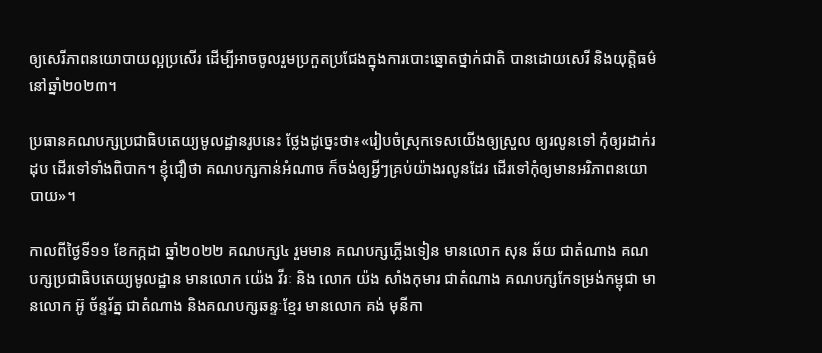ឲ្យសេរីភាពនយោបាយល្អប្រសើរ ដើម្បីអាចចូលរួមប្រកួតប្រជែងក្នុងការបោះឆ្នោតថ្នាក់ជាតិ បានដោយសេរី និងយុត្តិធម៌ នៅឆ្នាំ២០២៣។

ប្រធានគណបក្សប្រជាធិបតេយ្យមូលដ្ឋានរូបនេះ ថ្លែងដូច្នេះថា៖«រៀបចំស្រុកទេសយើងឲ្យស្រួល ឲ្យរលូនទៅ កុំឲ្យរដាក់រដុប ដើរទៅទាំងពិបាក។ ខ្ញុំជឿថា គណបក្សកាន់អំណាច ក៏ចង់ឲ្យអ្វីៗគ្រប់យ៉ាងរលូនដែរ ដើរទៅកុំឲ្យមានអរិភាពនយោបាយ»។

កាលពីថ្ងៃទី១១ ខែកក្កដា ឆ្នាំ២០២២ គណបក្ស៤ រួមមាន គណបក្សភ្លើងទៀន មានលោក សុន ឆ័យ ជាតំណាង គណបក្សប្រជាធិបតេយ្យមូលដ្ឋាន មានលោក យ៉េង វីរៈ និង លោក យ៉ង សាំងកុមារ ជាតំណាង គណបក្សកែទម្រង់កម្ពុជា មានលោក អ៊ូ ច័ន្ទរ័ត្ន ជាតំណាង និងគណបក្សឆន្ទៈខ្មែរ មានលោក គង់ មុនីកា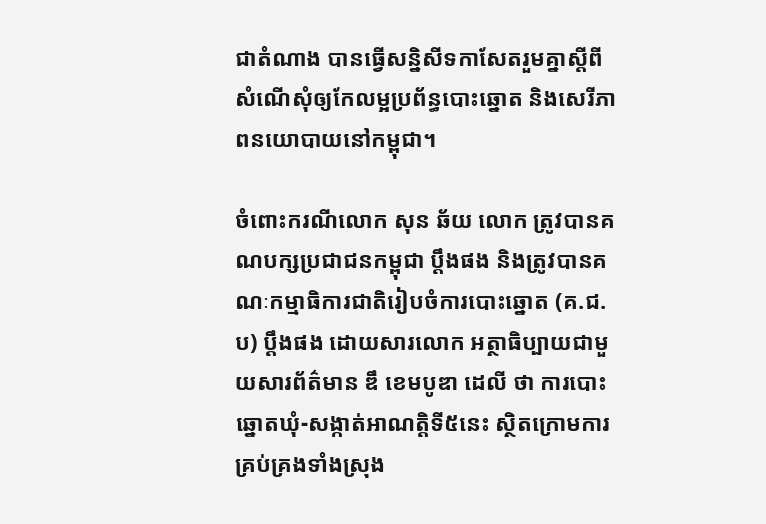ជាតំណាង បានធ្វើសន្និសីទកាសែតរួមគ្នាស្តីពីសំណើសុំឲ្យកែលម្អប្រព័ន្ធបោះឆ្នោត និងសេរីភាពនយោបាយនៅកម្ពុជា។

ចំពោះករណីលោក សុន ឆ័យ លោក ត្រូវបានគណបក្សប្រជាជនកម្ពុជា ប្តឹងផង និងត្រូវបានគណៈកម្មាធិការជាតិរៀបចំការបោះឆ្នោត (គ.ជ.ប) ប្តឹងផង ដោយសារលោក អត្ថាធិប្បាយជាមួយសារព័ត៌មាន ឌឹ ខេមបូឌា ដេលី ថា ការបោះឆ្នោតឃុំ-សង្កាត់អាណត្តិទី៥នេះ ស្ថិតក្រោមការគ្រប់គ្រងទាំងស្រុង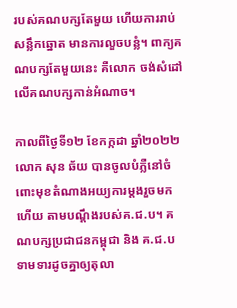របស់គណបក្សតែមួយ ហើយការរាប់សន្លឹកឆ្នោត មានការលួចបន្លំ។ ពាក្យគណបក្សតែមួយនេះ គឺលោក ចង់សំដៅលើគណបក្សកាន់អំណាច។

កាលពីថ្ងៃទី១២ ខែកក្កដា ឆ្នាំ២០២២ លោក សុន ឆ័យ បានចូលបំភ្លឺនៅចំពោះមុខតំណាងអយ្យការម្តងរួចមកហើយ តាមបណ្តឹងរបស់គ.ជ.ប។ គណបក្សប្រជាជនកម្ពុជា និង គ.ជ.ប ទាមទារដូចគ្នាឲ្យតុលា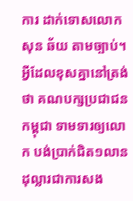ការ ដាក់ទោសលោក សុន ឆ័យ តាមច្បាប់។ អ្វីដែលខុសគ្នានៅត្រង់ថា គណបក្សប្រជាជនកម្ពុជា ទាមទារឲ្យលោក បង់ប្រាក់ជិត១លានដុល្លារជាការសង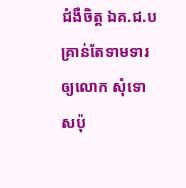ជំងឺចិត្ត ឯគ.ជ.ប គ្រាន់តែទាមទារឲ្យលោក សុំទោសប៉ុ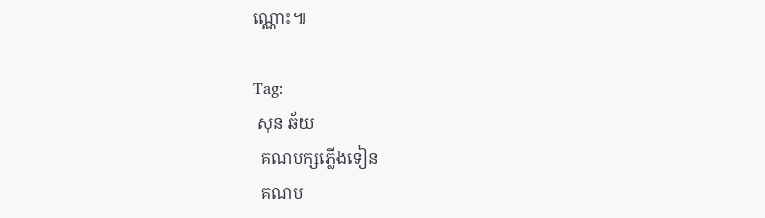ណ្ណោះ៕

Tag:
 សុន ឆ័យ
  គណបក្សភ្លើងទៀន
  គណប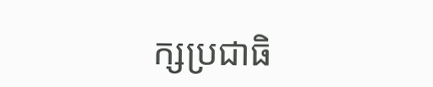ក្សប្រជាធិ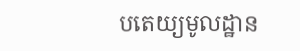បតេយ្យមូលដ្ឋាន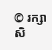© រក្សាសិ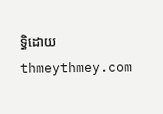ទ្ធិដោយ thmeythmey.com